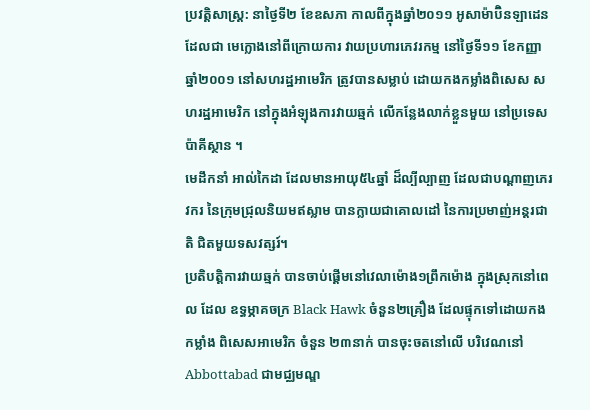ប្រវត្តិសាស្ត្រ: នាថ្ងៃទី២ ខែឧសភា កាលពីក្នុងឆ្នាំ២០១១ អូសាម៉ាប៊ិនឡាដេន ដែលជា មេក្លោងនៅពីក្រោយការ វាយប្រហារភេវរកម្ម នៅថ្ងៃទី១១ ខែកញ្ញា ឆ្នាំ២០០១ នៅសហរដ្ឋអាមេរិក ត្រូវបានសម្លាប់ ដោយកងកម្លាំងពិសេស សហរដ្ឋអាមេរិក នៅក្នុងអំឡុងការវាយឆ្មក់ លើកន្លែងលាក់ខ្លួនមួយ នៅប្រទេសប៉ាគីស្ថាន ។
មេដឹកនាំ អាល់កៃដា ដែលមានអាយុ៥៤ឆ្នាំ ដ៏ល្បីល្បាញ ដែលជាបណ្តាញភេរវករ នៃក្រុមជ្រុលនិយមឥស្លាម បានក្លាយជាគោលដៅ នៃការប្រមាញ់អន្ដរជាតិ ជិតមួយទសវត្សរ៍។
ប្រតិបត្តិការវាយឆ្មក់ បានចាប់ផ្ដើមនៅវេលាម៉ោង១ព្រឹកម៉ោង ក្នុងស្រុកនៅពេល ដែល ឧទ្ធម្ភាគចក្រ Black Hawk ចំនួន២គ្រឿង ដែលផ្ទុកទៅដោយកងកម្លាំង ពិសេសអាមេរិក ចំនួន ២៣នាក់ បានចុះចតនៅលើ បរិវេណនៅ Abbottabad ជាមជ្ឈមណ្ឌ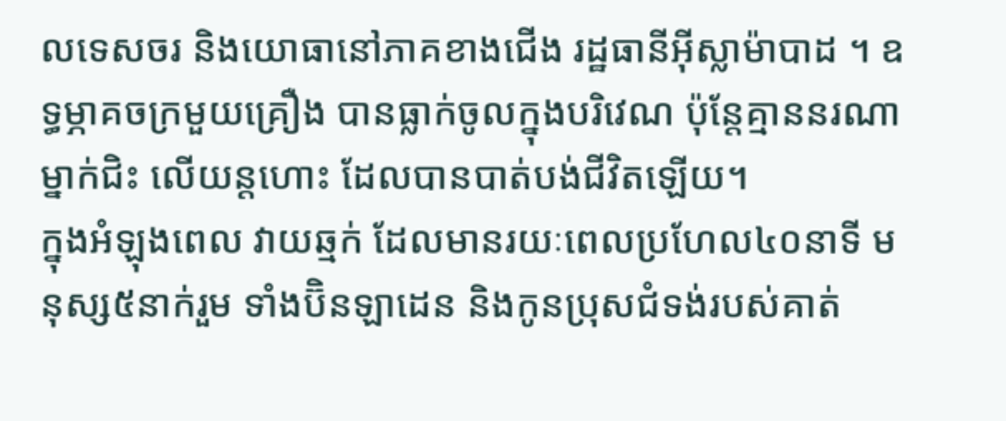លទេសចរ និងយោធានៅភាគខាងជើង រដ្ឋធានីអ៊ីស្លាម៉ាបាដ ។ ឧទ្ធម្ភាគចក្រមួយគ្រឿង បានធ្លាក់ចូលក្នុងបរិវេណ ប៉ុន្តែគ្មាននរណាម្នាក់ជិះ លើយន្តហោះ ដែលបានបាត់បង់ជីវិតឡើយ។
ក្នុងអំឡុងពេល វាយឆ្មក់ ដែលមានរយៈពេលប្រហែល៤០នាទី មនុស្ស៥នាក់រួម ទាំងប៊ិនឡាដេន និងកូនប្រុសជំទង់របស់គាត់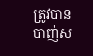ត្រូវបានបាញ់ស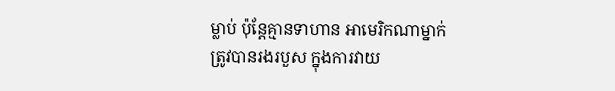ម្លាប់ ប៉ុន្តែគ្មានទាហាន អាមេរិកណាម្នាក់ ត្រូវបានរងរបួស ក្នុងការវាយ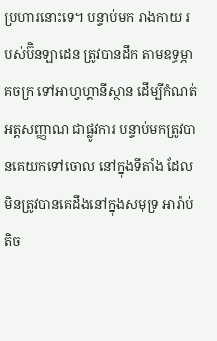ប្រហារនោះទេ។ បន្ទាប់មក រាងកាយ របស់ប៊ិនឡាដេន ត្រូវបានដឹក តាមឧទ្ធម្ភាគចក្រ ទៅអាហ្វហ្គានីស្ថាន ដើម្បីកំណត់អត្តសញ្ញាណ ជាផ្លូវការ បន្ទាប់មកត្រូវបានគេយកទៅចោល នៅក្នុងទីតាំង ដែលមិនត្រូវបានគេដឹងនៅក្នុងសមុទ្រ អារ៉ាប់ តិច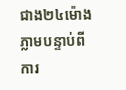ជាង២៤ម៉ោង ភ្លាមបន្ទាប់ពីការ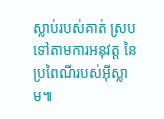ស្លាប់របស់គាត់ ស្របទៅតាមការអនុវត្ត នៃប្រពៃណីរបស់អ៊ីស្លាម៕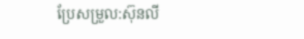ប្រែសម្រួល:ស៊ុនលី